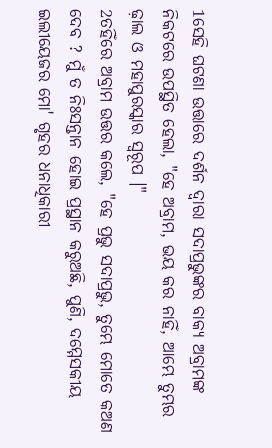1ସେହି ଘଟଣା ଉତ୍ତାରେ ଦର୍ଶନ ଦ୍ୱାରା ସଦାପ୍ରଭୁଙ୍କର ବାକ୍ୟ ଅବ୍ରାମଙ୍କ ନିକଟରେ ଉପସ୍ଥିତ ହେଲା, "ହେ ଅବ୍ରାମ, ଭୟ କର ନାହିଁ, ଆମ୍ଭେ ତୁମ୍ଭର ଢ଼ାଲ ଓ ମହାପୁରସ୍କାର ସ୍ୱରୂପ ।"
2ତହିଁରେ ଅବ୍ରାମ ଉତ୍ତର କଲେ, "ହେ ପ୍ରଭୁ ସଦାପ୍ରଭୁ, ତୁମ୍ଭେ ମୋତେ କଅଣ ଦେବ ? ମୁଁ ତ ନିଃସନ୍ତାନ ହୋଇ ପ୍ରସ୍ଥାନ କରୁଅଛି, ପୁଣି, ଦମ୍ମେସକୀୟ ଇଲୀୟେଜର ମୋ' ଗୃହର ଧନାଧିକାରୀ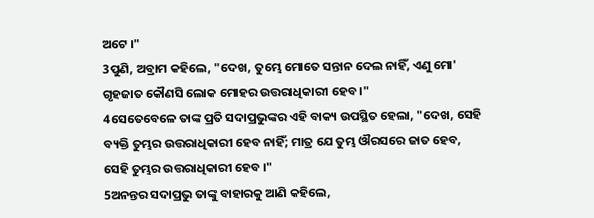ଅଟେ ।"
3ପୁଣି, ଅବ୍ରାମ କହିଲେ, "ଦେଖ, ତୁମ୍ଭେ ମୋତେ ସନ୍ତାନ ଦେଲ ନାହିଁ, ଏଣୁ ମୋ' ଗୃହଜାତ କୌଣସି ଲୋକ ମୋହର ଉତ୍ତରାଧିକାରୀ ହେବ ।"
4ସେତେବେଳେ ତାଙ୍କ ପ୍ରତି ସଦାପ୍ରଭୁଙ୍କର ଏହି ବାକ୍ୟ ଉପସ୍ଥିତ ହେଲା, "ଦେଖ, ସେହି ବ୍ୟକ୍ତି ତୁମ୍ଭର ଉତ୍ତରାଧିକାରୀ ହେବ ନାହିଁ; ମାତ୍ର ଯେ ତୁମ୍ଭ ଔରସରେ ଜାତ ହେବ, ସେହି ତୁମ୍ଭର ଉତ୍ତରାଧିକାରୀ ହେବ ।"
5ଅନନ୍ତର ସଦାପ୍ରଭୁ ତାଙ୍କୁ ବାହାରକୁ ଆଣି କହିଲେ,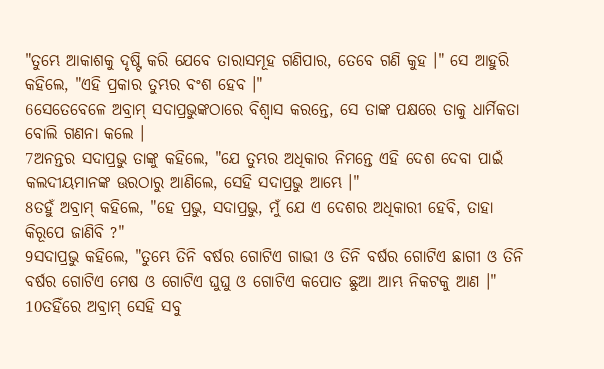"ତୁମ୍ଭେ ଆକାଶକୁ ଦୃଷ୍ଟି କରି ଯେବେ ତାରାସମୂହ ଗଣିପାର, ତେବେ ଗଣି କୁହ ।" ସେ ଆହୁରି କହିଲେ, "ଏହି ପ୍ରକାର ତୁମ୍ଭର ବଂଶ ହେବ ।"
6ସେତେବେଳେ ଅବ୍ରାମ୍ ସଦାପ୍ରଭୁଙ୍କଠାରେ ବିଶ୍ୱାସ କରନ୍ତେ, ସେ ତାଙ୍କ ପକ୍ଷରେ ତାକୁ ଧାର୍ମିକତା ବୋଲି ଗଣନା କଲେ ।
7ଅନନ୍ତର ସଦାପ୍ରଭୁ ତାଙ୍କୁ କହିଲେ, "ଯେ ତୁମ୍ଭର ଅଧିକାର ନିମନ୍ତେ ଏହି ଦେଶ ଦେବା ପାଇଁ କଲଦୀୟମାନଙ୍କ ଊରଠାରୁ ଆଣିଲେ, ସେହି ସଦାପ୍ରଭୁ ଆମ୍ଭେ ।"
8ତହୁଁ ଅବ୍ରାମ୍ କହିଲେ, "ହେ ପ୍ରଭୁ, ସଦାପ୍ରଭୁ, ମୁଁ ଯେ ଏ ଦେଶର ଅଧିକାରୀ ହେବି, ତାହା କିରୂପେ ଜାଣିବି ?"
9ସଦାପ୍ରଭୁ କହିଲେ, "ତୁମ୍ଭେ ତିନି ବର୍ଷର ଗୋଟିଏ ଗାଭୀ ଓ ତିନି ବର୍ଷର ଗୋଟିଏ ଛାଗୀ ଓ ତିନି ବର୍ଷର ଗୋଟିଏ ମେଷ ଓ ଗୋଟିଏ ଘୁଘୁ ଓ ଗୋଟିଏ କପୋତ ଛୁଆ ଆମ୍ଭ ନିକଟକୁ ଆଣ ।"
10ତହିଁରେ ଅବ୍ରାମ୍ ସେହି ସବୁ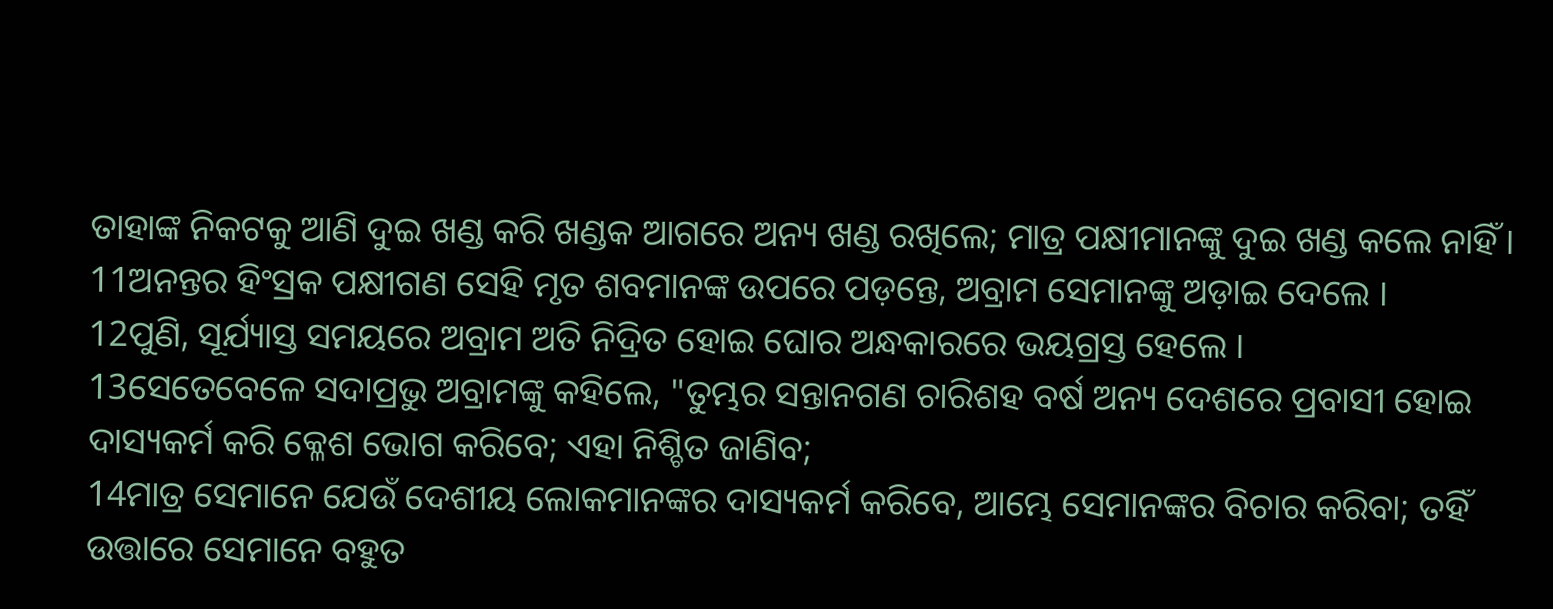ତାହାଙ୍କ ନିକଟକୁ ଆଣି ଦୁଇ ଖଣ୍ଡ କରି ଖଣ୍ଡକ ଆଗରେ ଅନ୍ୟ ଖଣ୍ଡ ରଖିଲେ; ମାତ୍ର ପକ୍ଷୀମାନଙ୍କୁ ଦୁଇ ଖଣ୍ଡ କଲେ ନାହିଁ ।
11ଅନନ୍ତର ହିଂସ୍ରକ ପକ୍ଷୀଗଣ ସେହି ମୃତ ଶବମାନଙ୍କ ଉପରେ ପଡ଼ନ୍ତେ, ଅବ୍ରାମ ସେମାନଙ୍କୁ ଅଡ଼ାଇ ଦେଲେ ।
12ପୁଣି, ସୂର୍ଯ୍ୟାସ୍ତ ସମୟରେ ଅବ୍ରାମ ଅତି ନିଦ୍ରିତ ହୋଇ ଘୋର ଅନ୍ଧକାରରେ ଭୟଗ୍ରସ୍ତ ହେଲେ ।
13ସେତେବେଳେ ସଦାପ୍ରଭୁ ଅବ୍ରାମଙ୍କୁ କହିଲେ, "ତୁମ୍ଭର ସନ୍ତାନଗଣ ଚାରିଶହ ବର୍ଷ ଅନ୍ୟ ଦେଶରେ ପ୍ରବାସୀ ହୋଇ ଦାସ୍ୟକର୍ମ କରି କ୍ଳେଶ ଭୋଗ କରିବେ; ଏହା ନିଶ୍ଚିତ ଜାଣିବ;
14ମାତ୍ର ସେମାନେ ଯେଉଁ ଦେଶୀୟ ଲୋକମାନଙ୍କର ଦାସ୍ୟକର୍ମ କରିବେ, ଆମ୍ଭେ ସେମାନଙ୍କର ବିଚାର କରିବା; ତହିଁ ଉତ୍ତାରେ ସେମାନେ ବହୁତ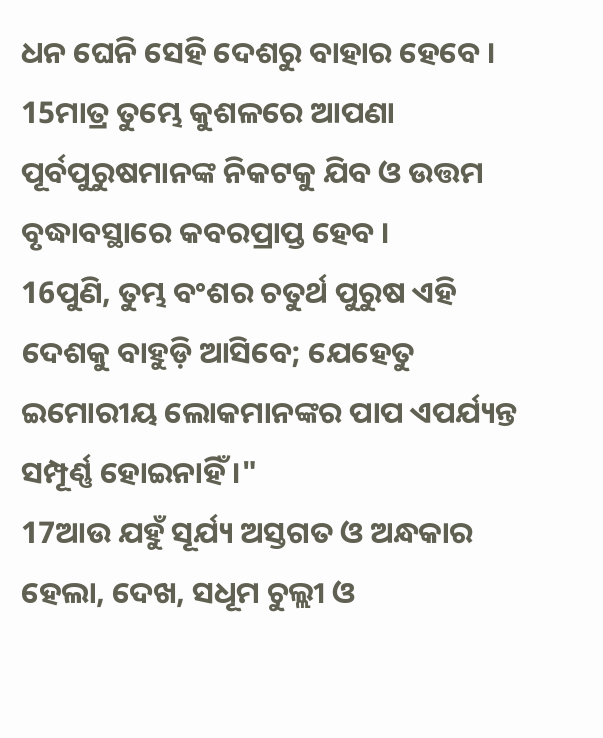ଧନ ଘେନି ସେହି ଦେଶରୁ ବାହାର ହେବେ ।
15ମାତ୍ର ତୁମ୍ଭେ କୁଶଳରେ ଆପଣା ପୂର୍ବପୁରୁଷମାନଙ୍କ ନିକଟକୁ ଯିବ ଓ ଉତ୍ତମ ବୃଦ୍ଧାବସ୍ଥାରେ କବରପ୍ରାପ୍ତ ହେବ ।
16ପୁଣି, ତୁମ୍ଭ ବଂଶର ଚତୁର୍ଥ ପୁରୁଷ ଏହି ଦେଶକୁ ବାହୁଡ଼ି ଆସିବେ; ଯେହେତୁ ଇମୋରୀୟ ଲୋକମାନଙ୍କର ପାପ ଏପର୍ଯ୍ୟନ୍ତ ସମ୍ପୂର୍ଣ୍ଣ ହୋଇନାହିଁ ।"
17ଆଉ ଯହୁଁ ସୂର୍ଯ୍ୟ ଅସ୍ତଗତ ଓ ଅନ୍ଧକାର ହେଲା, ଦେଖ, ସଧୂମ ଚୁଲ୍ଲୀ ଓ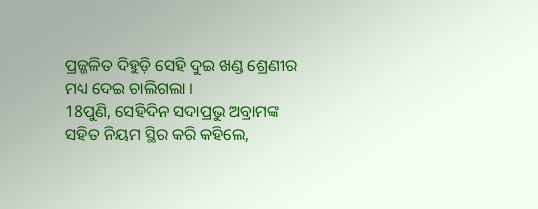ପ୍ରଜ୍ଜଳିତ ଦିହୁଡ଼ି ସେହି ଦୁଇ ଖଣ୍ଡ ଶ୍ରେଣୀର ମଧ୍ୟ ଦେଇ ଚାଲିଗଲା ।
18ପୁଣି, ସେହିଦିନ ସଦାପ୍ରଭୁ ଅବ୍ରାମଙ୍କ ସହିତ ନିୟମ ସ୍ଥିର କରି କହିଲେ,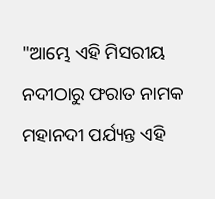"ଆମ୍ଭେ ଏହି ମିସରୀୟ ନଦୀଠାରୁ ଫରାତ ନାମକ ମହାନଦୀ ପର୍ଯ୍ୟନ୍ତ ଏହି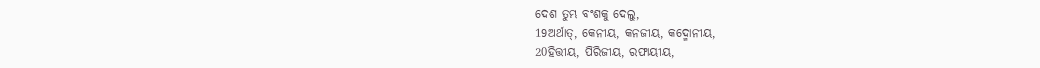ଦେଶ ତୁମ୍ଭ ବଂଶକୁ ଦେଲୁ,
19ଅର୍ଥାତ୍, କେନୀୟ, କନଜୀୟ, କଦ୍ମୋନୀୟ,
20ହିତ୍ତୀୟ, ପିରିଜୀୟ, ରଫାୟୀୟ,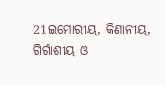21ଇମୋରୀୟ, କିଣାନୀୟ, ଗିର୍ଗାଶୀୟ ଓ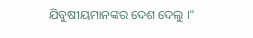ଯିବୁଷୀୟମାନଙ୍କର ଦେଶ ଦେଲୁ ।"